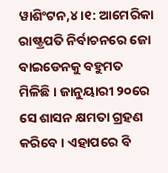ୱାଶିଂଟନ,୪ ।୧: ଆମେରିକା ରାଷ୍ଟ୍ରପତି ନିର୍ବାଚନରେ ଜୋ ବାଇଡେନକୁ ବହୁମତ ମିଳିଛି । ଜାନୁୟାରୀ ୨୦ରେ ସେ ଶାସନ କ୍ଷମତା ଗ୍ରହଣ କରିବେ । ଏହାପରେ ବି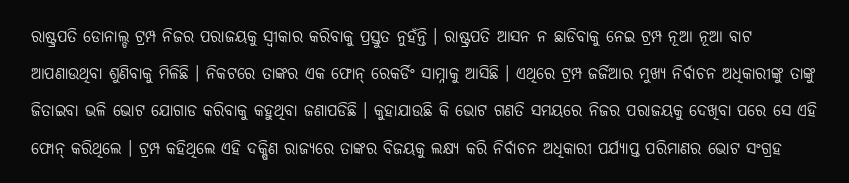ରାଷ୍ଟ୍ରପତି ଡୋନାଲ୍ଡ ଟ୍ରମ୍ପ ନିଜର ପରାଜୟକୁ ସ୍ୱୀକାର କରିବାକୁ ପ୍ରସ୍ତୁତ ନୁହଁନ୍ତି । ରାଷ୍ଟ୍ରପତି ଆସନ ନ ଛାଡିବାକୁ ନେଇ ଟ୍ରମ୍ପ ନୂଆ ନୂଆ ବାଟ ଆପଣାଉଥିବା ଶୁଣିବାକୁ ମିଳିଛି । ନିକଟରେ ତାଙ୍କର ଏକ ଫୋନ୍ ରେକର୍ଡିଂ ସାମ୍ନାକୁ ଆସିଛି । ଏଥିରେ ଟ୍ରମ୍ପ ଜର୍ଜିଆର ମୁଖ୍ୟ ନିର୍ବାଚନ ଅଧିକାରୀଙ୍କୁ ତାଙ୍କୁ ଜିତାଇବା ଭଳି ଭୋଟ ଯୋଗାଡ କରିବାକୁ କହୁଥିବା ଜଣାପଡିଛି । କୁହାଯାଉଛି କି ଭୋଟ ଗଣତି ସମୟରେ ନିଜର ପରାଜୟକୁ ଦେଖିବା ପରେ ସେ ଏହି ଫୋନ୍ କରିଥିଲେ । ଟ୍ରମ୍ପ କହିଥିଲେ ଏହି ଦକ୍ଷିଣ ରାଜ୍ୟରେ ତାଙ୍କର ବିଜୟକୁ ଲକ୍ଷ୍ୟ କରି ନିର୍ବାଚନ ଅଧିକାରୀ ପର୍ଯ୍ୟାପ୍ତ ପରିମାଣର ଭୋଟ ସଂଗ୍ରହ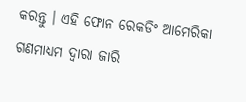କରନ୍ତୁ । ଏହି ଫୋନ ରେକଡିଂ ଆମେରିକା ଗଣମାଧ୍ୟମ ଦ୍ୱାରା ଜାରି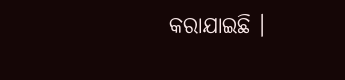କରାଯାଇଛି ।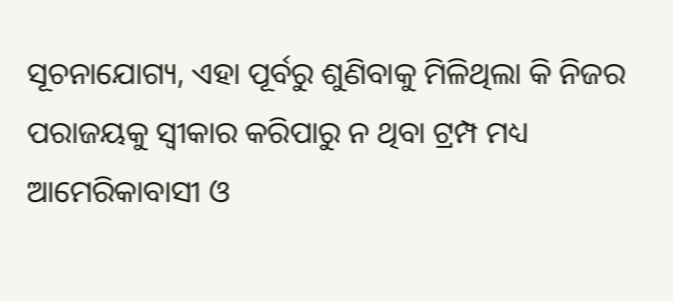ସୂଚନାଯୋଗ୍ୟ, ଏହା ପୂର୍ବରୁ ଶୁଣିବାକୁ ମିଳିଥିଲା କି ନିଜର ପରାଜୟକୁ ସ୍ୱୀକାର କରିପାରୁ ନ ଥିବା ଟ୍ରମ୍ପ ମଧ୍ୟ ଆମେରିକାବାସୀ ଓ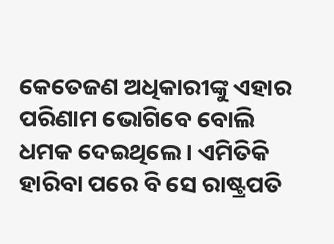କେତେଜଣ ଅଧିକାରୀଙ୍କୁ ଏହାର ପରିଣାମ ଭୋଗିବେ ବୋଲି ଧମକ ଦେଇଥିଲେ । ଏମିତିକି ହାରିବା ପରେ ବି ସେ ରାଷ୍ଟ୍ରପତି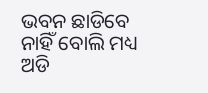ଭବନ ଛାଡିବେ ନାହିଁ ବୋଲି ମଧ୍ୟ ଅଡି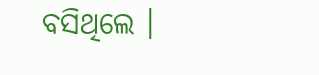ବସିଥିଲେ ।